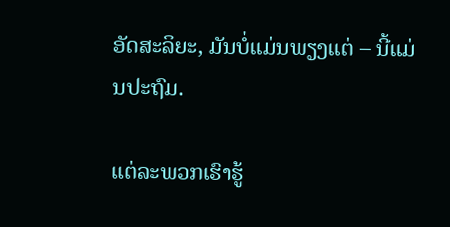ອັດສະລິຍະ, ມັນບໍ່ແມ່ນພຽງແຕ່ – ນີ້ແມ່ນປະຖົມ.

ແຕ່ລະພວກເຮົາຮູ້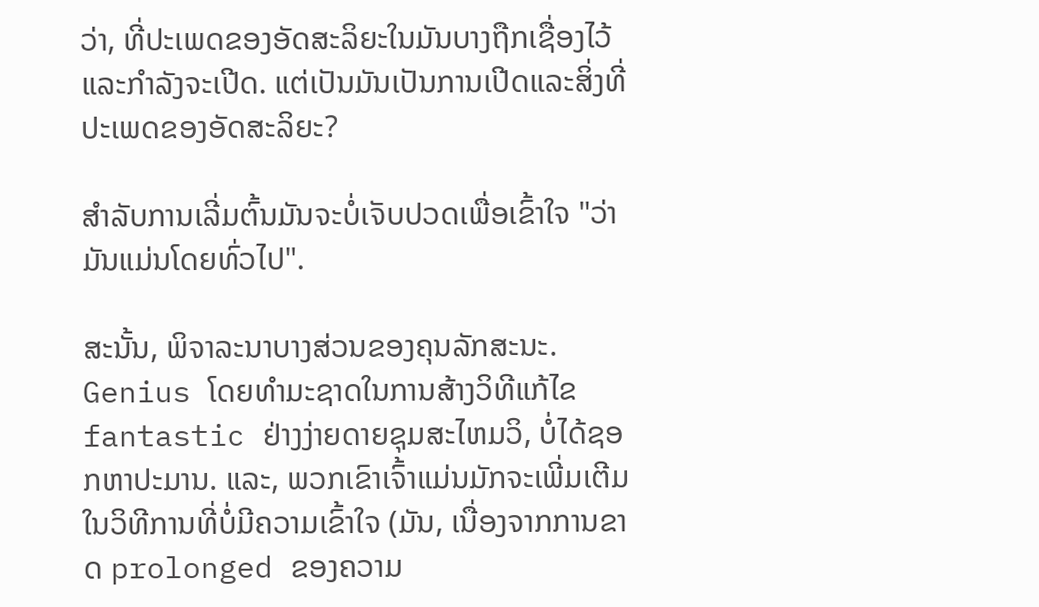ວ່າ, ທີ່ປະເພດຂອງອັດສະລິຍະໃນມັນບາງຖືກເຊື່ອງໄວ້ແລະກໍາລັງຈະເປີດ. ແຕ່ເປັນມັນເປັນການເປີດແລະສິ່ງທີ່ປະເພດຂອງອັດສະລິຍະ?

ສໍາລັບການເລີ່ມຕົ້ນມັນຈະບໍ່ເຈັບປວດເພື່ອເຂົ້າໃຈ "ວ່າມັນແມ່ນໂດຍທົ່ວໄປ".

ສະນັ້ນ, ພິຈາລະນາບາງສ່ວນຂອງຄຸນລັກສະນະ. Genius ໂດຍທໍາມະຊາດໃນການສ້າງວິທີແກ້ໄຂ fantastic ຢ່າງງ່າຍດາຍຊຸມສະໄຫມວິ, ບໍ່ໄດ້ຊອກຫາປະມານ. ແລະ, ພວກເຂົາເຈົ້າແມ່ນມັກຈະເພີ່ມເຕີມໃນວິທີການທີ່ບໍ່ມີຄວາມເຂົ້າໃຈ (ມັນ, ເນື່ອງຈາກການຂາດ prolonged ຂອງຄວາມ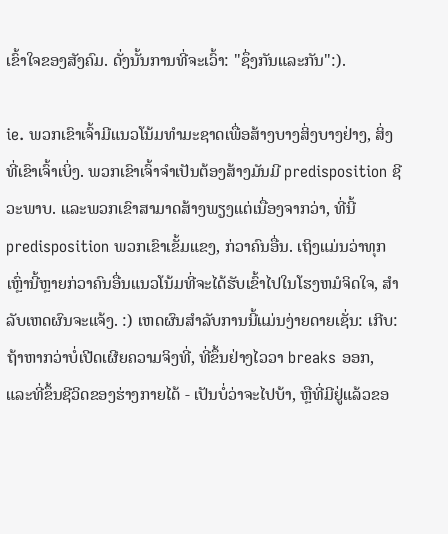ເຂົ້າໃຈຂອງສັງຄົມ. ດັ່ງນັ້ນການທີ່ຈະເວົ້າ: "ຊຶ່ງກັນແລະກັນ":).

ie. ພວກເຂົາເຈົ້າມີແນວໂນ້ມທໍາມະຊາດເພື່ອສ້າງບາງສິ່ງບາງຢ່າງ, ສິ່ງທີ່ເຂົາເຈົ້າເບິ່ງ. ພວກເຂົາເຈົ້າຈໍາເປັນຕ້ອງສ້າງມັນມີ predisposition ຊີວະພາບ. ແລະພວກເຂົາສາມາດສ້າງພຽງແຕ່ເນື່ອງຈາກວ່າ, ທີ່ນີ້ predisposition ພວກເຂົາເຂັ້ມແຂງ, ກ່ວາຄົນອື່ນ. ເຖິງແມ່ນວ່າທຸກເຫຼົ່ານີ້ຫຼາຍກ່ວາຄົນອື່ນແນວໂນ້ມທີ່ຈະໄດ້ຮັບເຂົ້າໄປໃນໂຮງຫມໍຈິດໃຈ, ສໍາລັບເຫດຜົນຈະແຈ້ງ. :) ເຫດຜົນສໍາລັບການນີ້ແມ່ນງ່າຍດາຍເຊັ່ນ: ເກີບ: ຖ້າຫາກວ່າບໍ່ເປີດເຜີຍຄວາມຈິງທີ່, ທີ່ຂຶ້ນຢ່າງໄວວາ breaks ອອກ, ແລະທີ່ຂຶ້ນຊີວິດຂອງຮ່າງກາຍໄດ້ - ເປັນບໍ່ວ່າຈະໄປບ້າ, ຫຼືທີ່ມີຢູ່ແລ້ວຂອ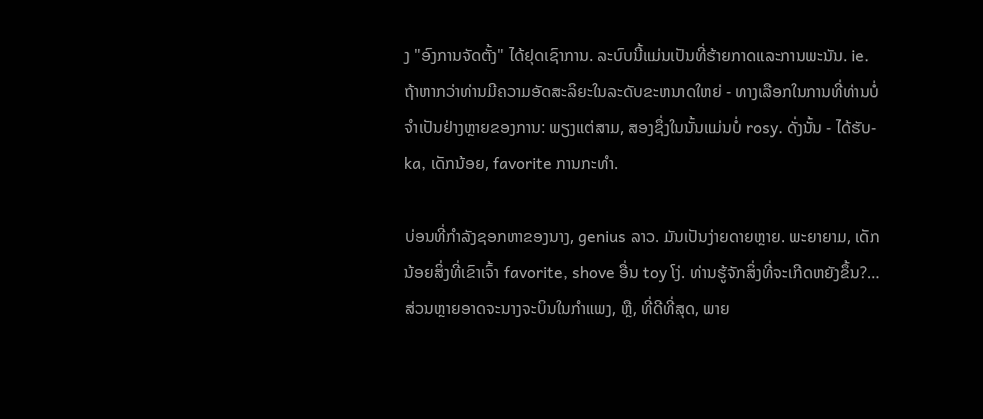ງ "ອົງການຈັດຕັ້ງ" ໄດ້ຢຸດເຊົາການ. ລະບົບນີ້ແມ່ນເປັນທີ່ຮ້າຍກາດແລະການພະນັນ. ie. ຖ້າຫາກວ່າທ່ານມີຄວາມອັດສະລິຍະໃນລະດັບຂະຫນາດໃຫຍ່ - ທາງເລືອກໃນການທີ່ທ່ານບໍ່ຈໍາເປັນຢ່າງຫຼາຍຂອງການ: ພຽງແຕ່ສາມ, ສອງຊຶ່ງໃນນັ້ນແມ່ນບໍ່ rosy. ດັ່ງນັ້ນ - ໄດ້ຮັບ-ka, ເດັກນ້ອຍ, favorite ການກະທໍາ.

ບ່ອນທີ່ກໍາລັງຊອກຫາຂອງນາງ, genius ລາວ. ມັນເປັນງ່າຍດາຍຫຼາຍ. ພະຍາຍາມ, ເດັກນ້ອຍສິ່ງທີ່ເຂົາເຈົ້າ favorite, shove ອື່ນ toy ໂງ່. ທ່ານຮູ້ຈັກສິ່ງທີ່ຈະເກີດຫຍັງຂຶ້ນ?… ສ່ວນຫຼາຍອາດຈະນາງຈະບິນໃນກໍາແພງ, ຫຼື, ທີ່ດີທີ່ສຸດ, ພາຍ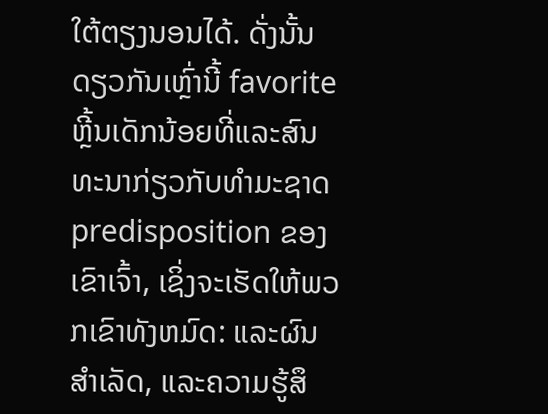ໃຕ້ຕຽງນອນໄດ້. ດັ່ງນັ້ນດຽວກັນເຫຼົ່ານີ້ favorite ຫຼີ້ນເດັກນ້ອຍທີ່ແລະສົນທະນາກ່ຽວກັບທໍາມະຊາດ predisposition ຂອງເຂົາເຈົ້າ, ເຊິ່ງຈະເຮັດໃຫ້ພວກເຂົາທັງຫມົດ: ແລະຜົນສໍາເລັດ, ແລະຄວາມຮູ້ສຶ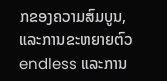ກຂອງຄວາມສົມບູນ, ແລະການຂະຫຍາຍຕົວ endless ແລະການ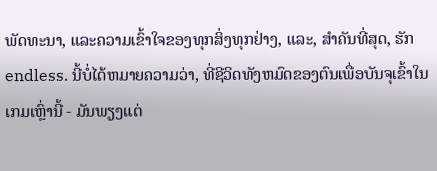ພັດທະນາ, ແລະຄວາມເຂົ້າໃຈຂອງທຸກສິ່ງທຸກຢ່າງ, ແລະ, ສໍາຄັນທີ່ສຸດ, ຮັກ endless. ນີ້ບໍ່ໄດ້ຫມາຍຄວາມວ່າ, ທີ່ຊີວິດທັງຫມົດຂອງຕົນເພື່ອບັນຈຸເຂົ້າໃນເກມເຫຼົ່ານີ້ - ມັນພຽງແຕ່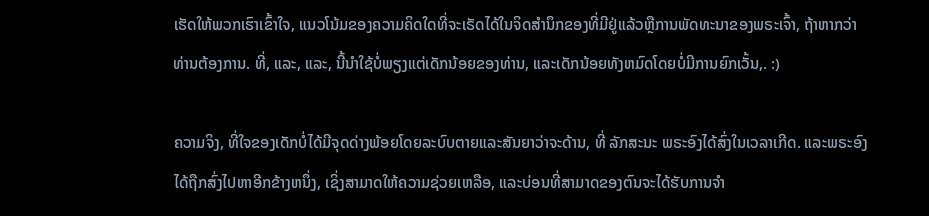ເຮັດໃຫ້ພວກເຮົາເຂົ້າໃຈ, ແນວໂນ້ມຂອງຄວາມຄິດໃດທີ່ຈະເຣັດໄດ້ໃນຈິດສໍານຶກຂອງທີ່ມີຢູ່ແລ້ວຫຼືການພັດທະນາຂອງພຣະເຈົ້າ, ຖ້າຫາກວ່າທ່ານຕ້ອງການ. ທີ່, ແລະ, ແລະ, ນີ້ນໍາໃຊ້ບໍ່ພຽງແຕ່ເດັກນ້ອຍຂອງທ່ານ, ແລະເດັກນ້ອຍທັງຫມົດໂດຍບໍ່ມີການຍົກເວັ້ນ,. :)

ຄວາມຈິງ, ທີ່ໃຈຂອງເດັກບໍ່ໄດ້ມີຈຸດດ່າງພ້ອຍໂດຍລະບົບຕາຍແລະສັນຍາວ່າຈະດ້ານ, ທີ່ ລັກສະນະ ພຣະອົງໄດ້ສົ່ງໃນເວລາເກີດ. ແລະພຣະອົງໄດ້ຖືກສົ່ງໄປຫາອີກຂ້າງຫນຶ່ງ, ເຊິ່ງສາມາດໃຫ້ຄວາມຊ່ວຍເຫລືອ, ແລະບ່ອນທີ່ສາມາດຂອງຕົນຈະໄດ້ຮັບການຈໍາ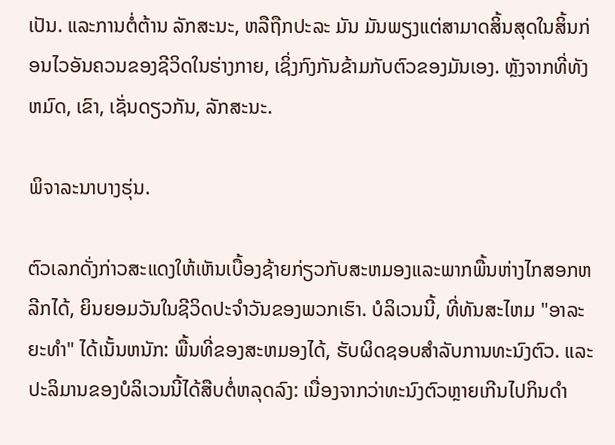ເປັນ. ແລະການຕໍ່ຕ້ານ ລັກສະນະ, ຫລືຖືກປະລະ ມັນ ມັນພຽງແຕ່ສາມາດສິ້ນສຸດໃນສິ້ນກ່ອນໄວອັນຄວນຂອງຊີວິດໃນຮ່າງກາຍ, ເຊິ່ງກົງກັນຂ້າມກັບຕົວຂອງມັນເອງ. ຫຼັງຈາກທີ່ທັງຫມົດ, ເຂົາ, ເຊັ່ນດຽວກັນ, ລັກສະນະ.

ພິຈາລະນາບາງຮຸ່ນ.

ຕົວເລກດັ່ງກ່າວສະແດງໃຫ້ເຫັນເບື້ອງຊ້າຍກ່ຽວກັບສະຫມອງແລະພາກພື້ນຫ່າງໄກສອກຫລີກໄດ້, ຍິນຍອມວັນໃນຊີວິດປະຈໍາວັນຂອງພວກເຮົາ. ບໍລິເວນນີ້, ທີ່ທັນສະໄຫມ "ອາລະຍະທໍາ" ໄດ້ເນັ້ນຫນັກ: ພື້ນທີ່ຂອງສະຫມອງໄດ້, ຮັບຜິດຊອບສໍາລັບການທະນົງຕົວ. ແລະປະລິມານຂອງບໍລິເວນນີ້ໄດ້ສືບຕໍ່ຫລຸດລົງ: ເນື່ອງຈາກວ່າທະນົງຕົວຫຼາຍເກີນໄປກິນດໍາ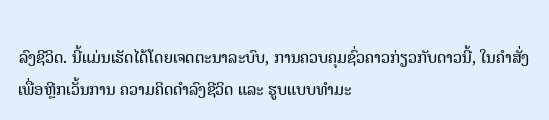ລົງຊີວິດ. ນີ້ແມ່ນເຮັດໄດ້ໂດຍເຈດຕະນາລະບົບ, ການຄວບຄຸມຊົ່ວຄາວກ່ຽວກັບດາວນີ້, ໃນຄໍາສັ່ງເພື່ອຫຼີກເວັ້ນການ ຄວາມຄິດດໍາລົງຊີວິດ ແລະ ຮູບແບບທໍາມະ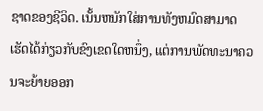ຊາດຂອງຊີວິດ. ເນັ້ນຫນັກໃສ່ການທັງຫມົດສາມາດເຮັດໄດ້ກ່ຽວກັບຂົງເຂດໃດຫນຶ່ງ, ແຕ່ການພັດທະນາຄວນຈະຍ້າຍອອກ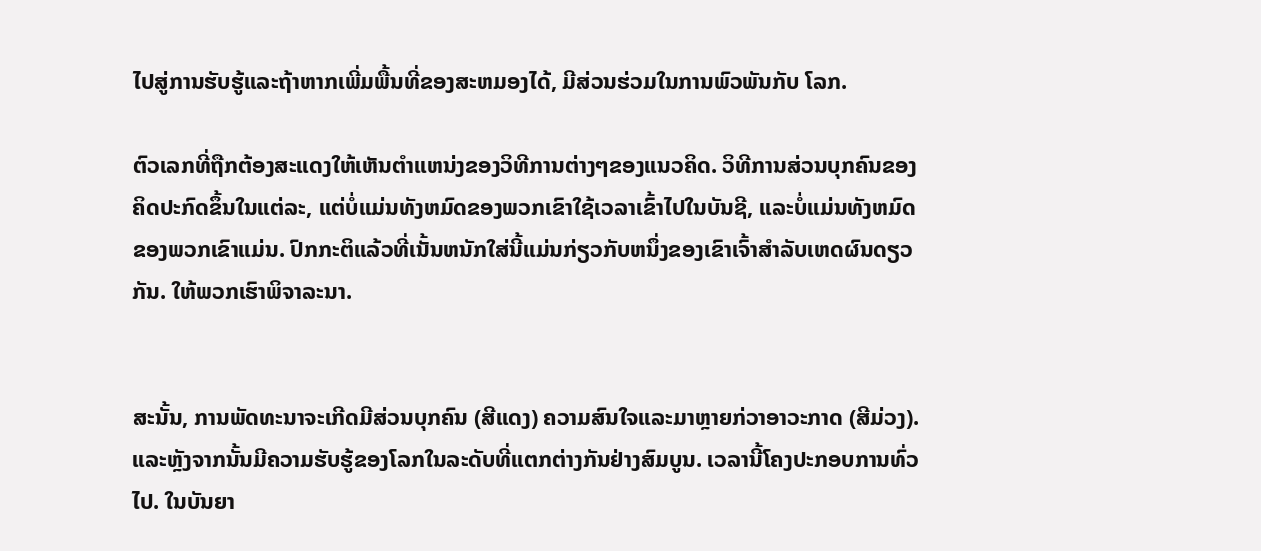ໄປສູ່ການຮັບຮູ້ແລະຖ້າຫາກເພີ່ມພື້ນທີ່ຂອງສະຫມອງໄດ້, ມີສ່ວນຮ່ວມໃນການພົວພັນກັບ ໂລກ.

ຕົວເລກທີ່ຖືກຕ້ອງສະແດງໃຫ້ເຫັນຕໍາແຫນ່ງຂອງວິທີການຕ່າງໆຂອງແນວຄິດ. ວິທີການສ່ວນບຸກຄົນຂອງຄິດປະກົດຂຶ້ນໃນແຕ່ລະ, ແຕ່ບໍ່ແມ່ນທັງຫມົດຂອງພວກເຂົາໃຊ້ເວລາເຂົ້າໄປໃນບັນຊີ, ແລະບໍ່ແມ່ນທັງຫມົດຂອງພວກເຂົາແມ່ນ. ປົກກະຕິແລ້ວທີ່ເນັ້ນຫນັກໃສ່ນີ້ແມ່ນກ່ຽວກັບຫນຶ່ງຂອງເຂົາເຈົ້າສໍາລັບເຫດຜົນດຽວກັນ. ໃຫ້ພວກເຮົາພິຈາລະນາ.


ສະນັ້ນ, ການພັດທະນາຈະເກີດມີສ່ວນບຸກຄົນ (ສີແດງ) ຄວາມສົນໃຈແລະມາຫຼາຍກ່ວາອາວະກາດ (ສີມ່ວງ). ແລະຫຼັງຈາກນັ້ນມີຄວາມຮັບຮູ້ຂອງໂລກໃນລະດັບທີ່ແຕກຕ່າງກັນຢ່າງສົມບູນ. ເວລານີ້ໂຄງປະກອບການທົ່ວໄປ. ໃນບັນຍາ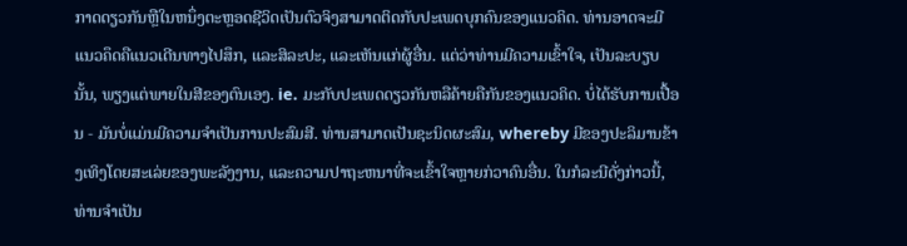ກາດດຽວກັນຫຼືໃນຫນຶ່ງຕະຫຼອດຊີວິດເປັນຕົວຈິງສາມາດຕິດກັບປະເພດບຸກຄົນຂອງແນວຄິດ. ທ່ານອາດຈະມີແນວຄຶດຄືແນວເດີນທາງໄປສຶກ, ແລະສິລະປະ, ແລະເຫັນແກ່ຜູ້ອື່ນ. ແຕ່ວ່າທ່ານມີຄວາມເຂົ້າໃຈ, ເປັນລະບຽບນັ້ນ, ພຽງແຕ່ພາຍໃນສີຂອງຕົນເອງ. ie. ມະກັບປະເພດດຽວກັນຫລືຄ້າຍຄືກັນຂອງແນວຄິດ. ບໍ່ໄດ້ຮັບການເປື້ອນ - ມັນບໍ່ແມ່ນມີຄວາມຈໍາເປັນການປະສົມສີ. ທ່ານສາມາດເປັນຊະນິດຜະສົມ, whereby ມີຂອງປະລິມານຂ້າງເທິງໂດຍສະເລ່ຍຂອງພະລັງງານ, ແລະຄວາມປາຖະຫນາທີ່ຈະເຂົ້າໃຈຫຼາຍກ່ວາຄົນອື່ນ. ໃນກໍລະນີດັ່ງກ່າວນີ້, ທ່ານຈໍາເປັນ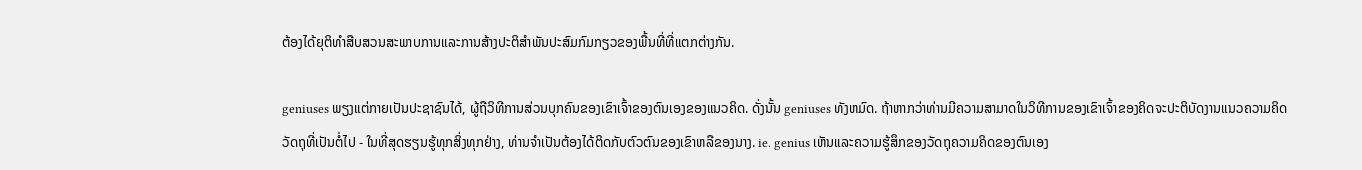ຕ້ອງໄດ້ຍຸຕິທໍາສືບສວນສະພາບການແລະການສ້າງປະຕິສໍາພັນປະສົມກົມກຽວຂອງພື້ນທີ່ທີ່ແຕກຕ່າງກັນ.

geniuses ພຽງແຕ່ກາຍເປັນປະຊາຊົນໄດ້, ຜູ້ຖືວິທີການສ່ວນບຸກຄົນຂອງເຂົາເຈົ້າຂອງຕົນເອງຂອງແນວຄິດ. ດັ່ງນັ້ນ geniuses ທັງຫມົດ. ຖ້າຫາກວ່າທ່ານມີຄວາມສາມາດໃນວິທີການຂອງເຂົາເຈົ້າຂອງຄິດຈະປະຕິບັດງານແນວຄວາມຄິດວັດຖຸທີ່ເປັນຕໍ່ໄປ - ໃນທີ່ສຸດຮຽນຮູ້ທຸກສິ່ງທຸກຢ່າງ, ທ່ານຈໍາເປັນຕ້ອງໄດ້ຕິດກັບຕົວຕົນຂອງເຂົາຫລືຂອງນາງ. ie. genius ເຫັນແລະຄວາມຮູ້ສຶກຂອງວັດຖຸຄວາມຄິດຂອງຕົນເອງ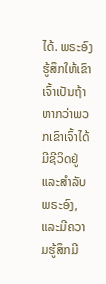ໄດ້. ພຣະອົງຮູ້ສຶກໃຫ້ເຂົາເຈົ້າເປັນຖ້າຫາກວ່າພວກເຂົາເຈົ້າໄດ້ມີຊີວິດຢູ່ແລະສໍາລັບພຣະອົງ, ແລະມີຄວາມຮູ້ສຶກມີ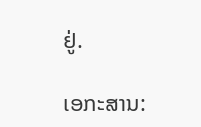ຢູ່.

ເອກະສານ: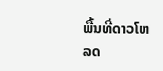ພື້ນທີ່ດາວໂຫລດ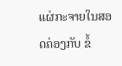ແຜ່ກະຈາຍໃນສອດຄ່ອງກັບ ຂໍ້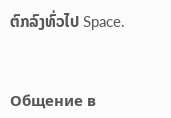ຕົກລົງທົ່ວໄປ Space.


Общение в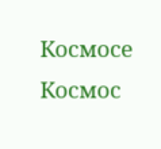Космосе Космос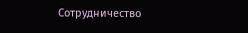Сотрудничество